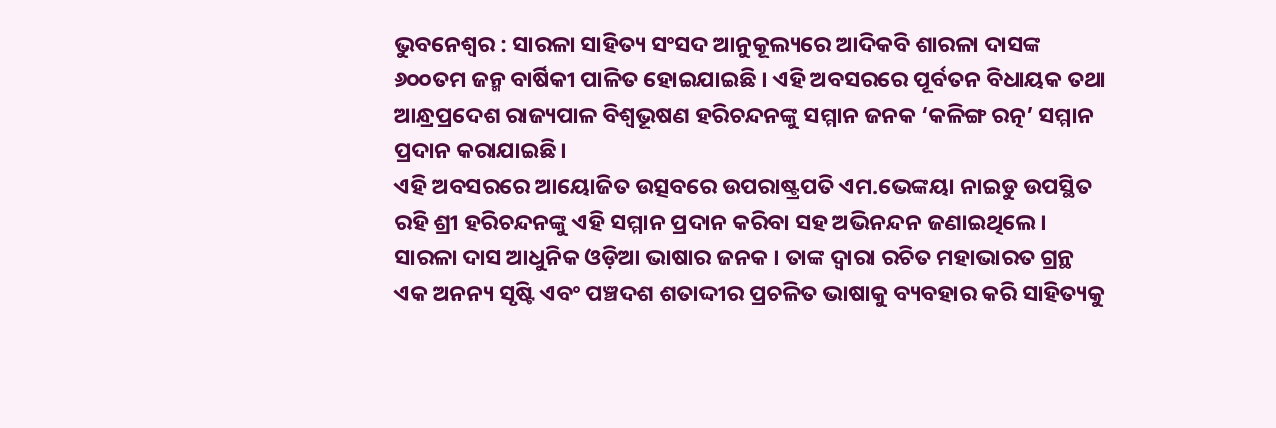ଭୁବନେଶ୍ୱର : ସାରଳା ସାହିତ୍ୟ ସଂସଦ ଆନୁକୂଲ୍ୟରେ ଆଦିକବି ଶାରଳା ଦାସଙ୍କ ୬୦୦ତମ ଜନ୍ମ ବାର୍ଷିକୀ ପାଳିତ ହୋଇଯାଇଛି । ଏହି ଅବସରରେ ପୂର୍ବତନ ବିଧାୟକ ତଥା ଆନ୍ଧ୍ରପ୍ରଦେଶ ରାଜ୍ୟପାଳ ବିଶ୍ୱଭୂଷଣ ହରିଚନ୍ଦନଙ୍କୁ ସମ୍ମାନ ଜନକ ‘କଳିଙ୍ଗ ରତ୍ନ’ ସମ୍ମାନ ପ୍ରଦାନ କରାଯାଇଛି।
ଏହି ଅବସରରେ ଆୟୋଜିତ ଉତ୍ସବରେ ଉପରାଷ୍ଟ୍ରପତି ଏମ.ଭେଙ୍କୟା ନାଇଡୁ ଉପସ୍ଥିତ ରହି ଶ୍ରୀ ହରିଚନ୍ଦନଙ୍କୁ ଏହି ସମ୍ମାନ ପ୍ରଦାନ କରିବା ସହ ଅଭିନନ୍ଦନ ଜଣାଇଥିଲେ।
ସାରଳା ଦାସ ଆଧୁନିକ ଓଡ଼ିଆ ଭାଷାର ଜନକ । ତାଙ୍କ ଦ୍ଵାରା ରଚିତ ମହାଭାରତ ଗ୍ରନ୍ଥ ଏକ ଅନନ୍ୟ ସୃଷ୍ଟି ଏବଂ ପଞ୍ଚଦଶ ଶତାଦ୍ଦୀର ପ୍ରଚଳିତ ଭାଷାକୁ ବ୍ୟବହାର କରି ସାହିତ୍ୟକୁ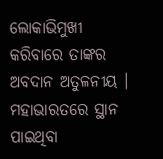ଲୋକାଭିମୁଖୀ କରିବାରେ ତାଙ୍କର ଅବଦାନ ଅତୁଳନୀୟ । ମହାଭାରତରେ ସ୍ଥାନ ପାଇଥିବା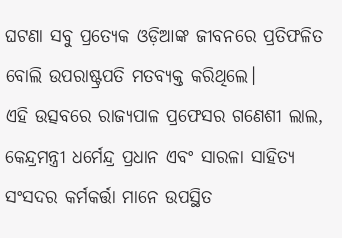ଘଟଣା ସବୁ ପ୍ରତ୍ୟେକ ଓଡ଼ିଆଙ୍କ ଜୀବନରେ ପ୍ରତିଫଳିତ ବୋଲି ଉପରାଷ୍ଟ୍ରପତି ମତବ୍ୟକ୍ତ କରିଥିଲେ।
ଏହି ଉତ୍ସବରେ ରାଜ୍ୟପାଳ ପ୍ରଫେସର ଗଣେଶୀ ଲାଲ, କେନ୍ଦ୍ରମନ୍ତ୍ରୀ ଧର୍ମେନ୍ଦ୍ର ପ୍ରଧାନ ଏବଂ ସାରଳା ସାହିତ୍ୟ ସଂସଦର କର୍ମକର୍ତ୍ତା ମାନେ ଉପସ୍ଥିତ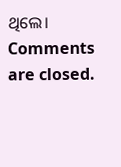ଥିଲେ।
Comments are closed.